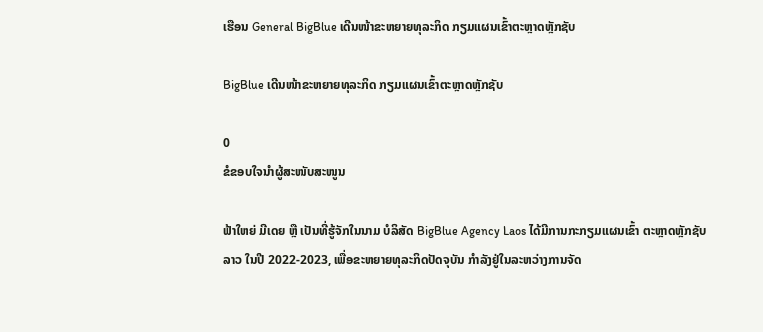ເຮືອນ General BigBlue ເດີນໜ້າຂະຫຍາຍທຸລະກິດ ກຽມແຜນເຂົ້າຕະຫຼາດຫຼັກຊັບ

BigBlue ເດີນໜ້າຂະຫຍາຍທຸລະກິດ ກຽມແຜນເຂົ້າຕະຫຼາດຫຼັກຊັບ

0
ຂໍຂອບໃຈນຳຜູ້ສະໜັບສະໜູນ

ຟ້າໃຫຍ່ ມີເດຍ ຫຼື ເປັນທີ່ຮູ້ຈັກໃນນາມ ບໍລິສັດ BigBlue Agency Laos ໄດ້ມີການກະກຽມແຜນເຂົ້າ ຕະຫຼາດຫຼັກຊັບລາວ ໃນປີ 2022-2023, ເພື່ອຂະຫຍາຍທຸລະກິດປັດຈຸບັນ ກຳລັງຢູ່ໃນລະຫວ່າງການຈັດ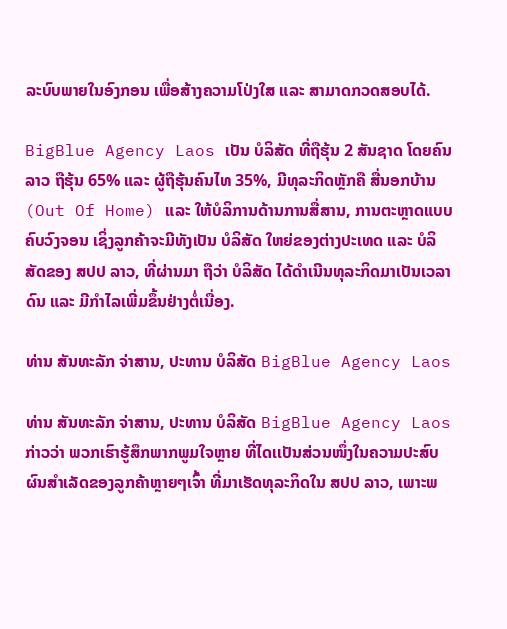ລະບົບພາຍໃນອົງກອນ ເພື່ອສ້າງຄວາມໂປ່ງໃສ ແລະ ສາມາດກວດສອບໄດ້.

BigBlue Agency Laos ເປັນ ບໍລິສັດ ທີ່ຖືຮຸ້ນ 2 ສັນຊາດ ໂດຍຄົນລາວ ຖືຮຸ້ນ 65% ແລະ ຜູ້ຖືຮຸ້ນຄົນໄທ 35%, ມີທຸລະກິດຫຼັກຄື ສື່ນອກບ້ານ (Out Of Home) ແລະ ໃຫ້ບໍລິການດ້ານການສື່ສານ, ການຕະຫຼາດແບບຄົບວົງຈອນ ເຊິ່ງລູກຄ້າຈະມີທັງເປັນ ບໍລິສັດ ໃຫຍ່ຂອງຕ່າງປະເທດ ແລະ ບໍລິສັດຂອງ ສປປ ລາວ, ທີ່ຜ່ານມາ ຖືວ່າ ບໍລິສັດ ໄດ້ດຳເນີນທຸລະກິດມາເປັນເວລາດົນ ແລະ ມີກຳໄລເພີ່ມຂຶ້ນຢ່າງຕໍ່ເນື່ອງ.

ທ່ານ ສັນທະລັກ ຈ່າສານ, ປະທານ ບໍລິສັດ BigBlue Agency Laos

ທ່ານ ສັນທະລັກ ຈ່າສານ, ປະທານ ບໍລິສັດ BigBlue Agency Laos ກ່າວວ່າ ພວກເຮົາຮູ້ສຶກພາກພູມໃຈຫຼາຍ ທີ່ໄດເເປັນສ່ວນໜຶ່ງໃນຄວາມປະສົບຜົນສຳເລັດຂອງລູກຄ້າຫຼາຍໆເຈົ້າ ທີ່ມາເຮັດທຸລະກິດໃນ ສປປ ລາວ, ເພາະພ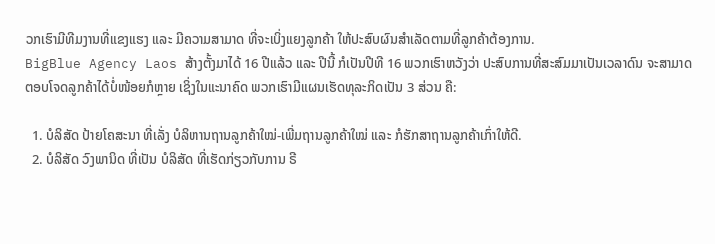ວກເຮົາມີທີມງານທີ່ແຂງແຮງ ແລະ ມີຄວາມສາມາດ ທີ່ຈະເບິ່ງແຍງລູກຄ້າ ໃຫ້ປະສົບຜົນສຳເລັດຕາມທີ່ລູກຄ້າຕ້ອງການ.
BigBlue Agency Laos ສ້າງຕັ້ງມາໄດ້ 16 ປີແລ້ວ ແລະ ປີນີ້ ກໍເປັນປີທີ 16 ພວກເຮົາຫວັງວ່າ ປະສົບການທີ່ສະສົມມາເປັນເວລາດົນ ຈະສາມາດຕອບໂຈດລູກຄ້າໄດ້ບໍ່ໜ້ອຍກໍຫຼາຍ ເຊິ່ງໃນແະນາຄົດ ພວກເຮົາມີແຜນເຮັດທຸລະກິດເປັນ 3 ສ່ວນ ຄື:

  1. ບໍລິສັດ ປ້າຍໂຄສະນາ ທີ່ເລັ່ງ ບໍລິຫານຖານລູກຄ້າໃໝ່-ເພີ່ມຖານລູກຄ້າໃໝ່ ແລະ ກໍຮັກສາຖານລູກຄ້າເກົ່າໃຫ້ດີ.
  2. ບໍລິສັດ ວົງພານິດ ທີ່ເປັນ ບໍລິສັດ ທີ່ເຮັດກ່ຽວກັບການ ຣີ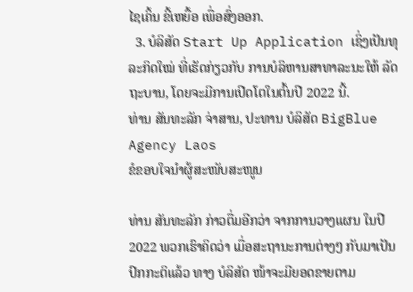ໄຊເຄິ້ນ ຂີ້ເຫຍື້ອ ເພື່ອສົ່ງອອກ.
  3. ບໍລິສັດ Start Up Application ເຊິ່ງເປັນທຸລະກິດໃໝ່ ທີ່ເຮັດກ່ຽວກັບ ການບໍລິຫານສາທາລະນະໃຫ້ ລັດຖະບານ, ໂດຍຈະມີການເປີດໂຕໃນຕົ້ນປີ 2022 ນີ້.
ທ່ານ ສັນທະລັກ ຈ່າສານ, ປະທານ ບໍລິສັດ BigBlue Agency Laos
ຂໍຂອບໃຈນຳຜູ້ສະໜັບສະໜູນ

ທ່ານ ສັນທະລັກ ກ່າວຕື່ມອີກວ່າ ຈາກການວາງແຜນ ໃນປີ 2022 ພວກເຮົາຄິດວ່າ ເມື່ອສະຖານະການຕ່າງໆ ກັບມາເປັນປົກກະຕິແລ້ວ ທາງ ບໍລິສັດ ໜ້າຈະມີຍອດຂາຍຕາມ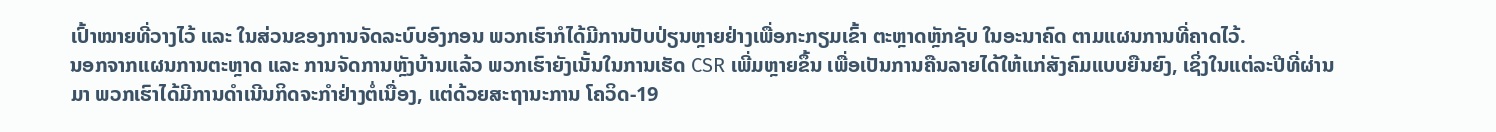ເປົ້າໝາຍທີ່ວາງໄວ້ ແລະ ໃນສ່ວນຂອງການຈັດລະບົບອົງກອນ ພວກເຮົາກໍໄດ້ມີການປັບປ່ຽນຫຼາຍຢ່າງເພື່ອກະກຽມເຂົ້າ ຕະຫຼາດຫຼັກຊັບ ໃນອະນາຄົດ ຕາມແຜນການທີ່ຄາດໄວ້.
ນອກຈາກແຜນການຕະຫຼາດ ແລະ ການຈັດການຫຼັງບ້ານແລ້ວ ພວກເຮົາຍັງເນັ້ນໃນການເຮັດ CSR ເພີ່ມຫຼາຍຂຶ້ນ ເພື່ອເປັນການຄືນລາຍໄດ້ໃຫ້ແກ່ສັງຄົມແບບຍືນຍົງ, ເຊິ່ງໃນແຕ່ລະປີທີ່ຜ່ານມາ ພວກເຮົາໄດ້ມີການດຳເນີນກິດຈະກຳຢ່າງຕໍ່ເນື່ອງ, ແຕ່ດ້ວຍສະຖານະການ ໂຄວິດ-19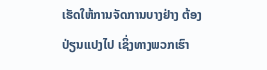ເຮັດໃຫ້ການຈັດການບາງຢ່າງ ຕ້ອງປ່ຽນແປງໄປ ເຊິ່ງທາງພວກເຮົາ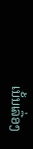ເນັ້ນເລື່ອງ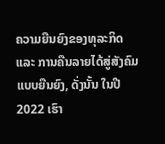ຄວາມຍືນຍົງຂອງທຸລະກິດ ແລະ ການຄືນລາຍໄດ້ສູ່ສັງຄົມແບບຍືນຍົງ, ດັ່ງນັ້ນ ໃນປີ 2022 ເຮົາ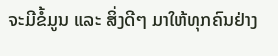ຈະມີຂໍ້ມູນ ແລະ ສິ່ງດີໆ ມາໃຫ້ທຸກຄົນຢ່າງ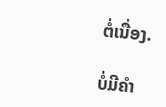ຕໍ່ເນື່ອງ.

ບໍ່ມີຄໍາ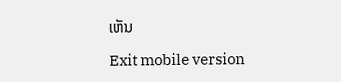ເຫັນ

Exit mobile version